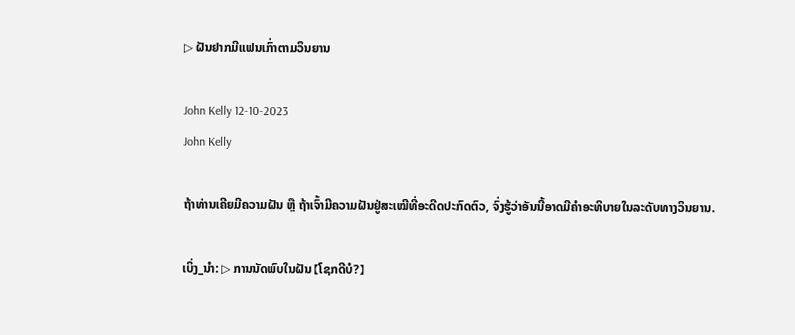▷ ຝັນຢາກມີແຟນເກົ່າຕາມວິນຍານ

John Kelly 12-10-2023
John Kelly

ຖ້າທ່ານເຄີຍມີຄວາມຝັນ ຫຼື ຖ້າເຈົ້າມີຄວາມຝັນຢູ່ສະເໝີທີ່ອະດີດປະກົດຕົວ, ຈົ່ງຮູ້ວ່າອັນນີ້ອາດມີຄຳອະທິບາຍໃນລະດັບທາງວິນຍານ.

ເບິ່ງ_ນຳ: ▷ ການນັດພົບໃນຝັນ 【ໂຊກດີບໍ?】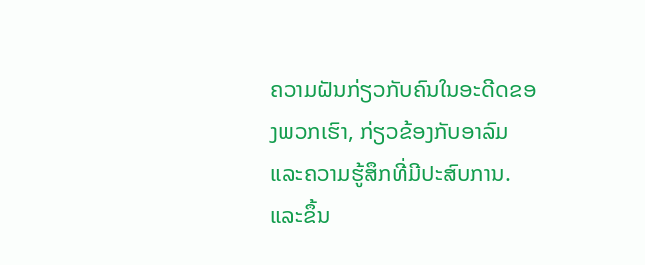ຄວາມຝັນກ່ຽວກັບຄົນໃນອະດີດຂອງພວກເຮົາ, ກ່ຽວຂ້ອງກັບອາລົມ ແລະຄວາມຮູ້ສຶກທີ່ມີປະສົບການ. ແລະຂຶ້ນ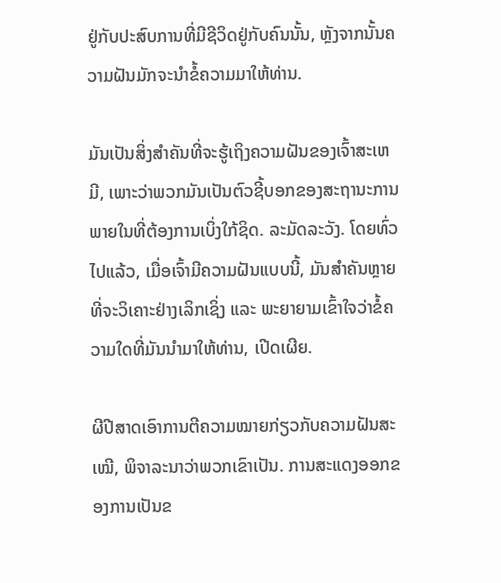ຢູ່ກັບປະສົບການທີ່ມີຊີວິດຢູ່ກັບຄົນນັ້ນ, ຫຼັງຈາກນັ້ນຄວາມຝັນມັກຈະນໍາຂໍ້ຄວາມມາໃຫ້ທ່ານ.

ມັນເປັນສິ່ງສໍາຄັນທີ່ຈະຮູ້ເຖິງຄວາມຝັນຂອງເຈົ້າສະເຫມີ, ເພາະວ່າພວກມັນເປັນຕົວຊີ້ບອກຂອງສະຖານະການພາຍໃນທີ່ຕ້ອງການເບິ່ງໃກ້ຊິດ. ລະມັດລະວັງ. ໂດຍທົ່ວໄປແລ້ວ, ເມື່ອເຈົ້າມີຄວາມຝັນແບບນີ້, ມັນສຳຄັນຫຼາຍທີ່ຈະວິເຄາະຢ່າງເລິກເຊິ່ງ ແລະ ພະຍາຍາມເຂົ້າໃຈວ່າຂໍ້ຄວາມໃດທີ່ມັນນຳມາໃຫ້ທ່ານ, ເປີດເຜີຍ.

ຜີປີສາດເອົາການຕີຄວາມໝາຍກ່ຽວກັບຄວາມຝັນສະເໝີ, ພິຈາລະນາວ່າພວກເຂົາເປັນ. ການສະແດງອອກຂອງການເປັນຂ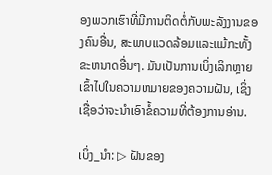ອງພວກເຮົາທີ່ມີການຕິດຕໍ່ກັບພະລັງງານຂອງຄົນອື່ນ, ສະພາບແວດລ້ອມແລະແມ້ກະທັ້ງຂະຫນາດອື່ນໆ. ມັນເປັນການເບິ່ງເລິກຫຼາຍເຂົ້າໄປໃນຄວາມຫມາຍຂອງຄວາມຝັນ, ເຊິ່ງເຊື່ອວ່າຈະນໍາເອົາຂໍ້ຄວາມທີ່ຕ້ອງການອ່ານ.

ເບິ່ງ_ນຳ: ▷ ຝັນຂອງ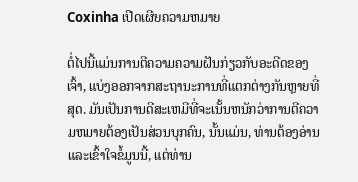Coxinha ເປີດເຜີຍຄວາມຫມາຍ

ຕໍ່ໄປນີ້ແມ່ນການຕີຄວາມຄວາມຝັນກ່ຽວກັບອະດີດຂອງເຈົ້າ, ແບ່ງອອກຈາກສະຖານະການທີ່ແຕກຕ່າງກັນຫຼາຍທີ່ສຸດ. ມັນເປັນການດີສະເຫມີທີ່ຈະເນັ້ນຫນັກວ່າການຕີຄວາມຫມາຍຕ້ອງເປັນສ່ວນບຸກຄົນ, ນັ້ນແມ່ນ, ທ່ານຕ້ອງອ່ານແລະເຂົ້າໃຈຂໍ້ມູນນີ້, ແຕ່ທ່ານ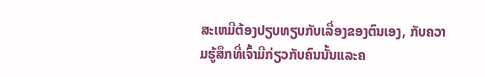ສະເຫມີຕ້ອງປຽບທຽບກັບເລື່ອງຂອງຕົນເອງ, ກັບຄວາມຮູ້ສຶກທີ່ເຈົ້າມີກ່ຽວກັບຄົນນັ້ນແລະຄ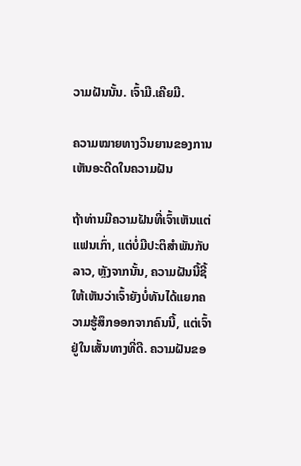ວາມຝັນນັ້ນ. ເຈົ້າມີ.ເຄີຍມີ.

ຄວາມໝາຍທາງວິນຍານຂອງການເຫັນອະດີດໃນຄວາມຝັນ

ຖ້າທ່ານມີຄວາມຝັນທີ່ເຈົ້າເຫັນແຕ່ແຟນເກົ່າ, ແຕ່ບໍ່ມີປະຕິສຳພັນກັບລາວ, ຫຼັງຈາກນັ້ນ, ຄວາມຝັນນີ້ຊີ້ໃຫ້ເຫັນວ່າເຈົ້າຍັງບໍ່ທັນໄດ້ແຍກຄວາມຮູ້ສຶກອອກຈາກຄົນນີ້, ແຕ່ເຈົ້າຢູ່ໃນເສັ້ນທາງທີ່ດີ. ຄວາມຝັນຂອ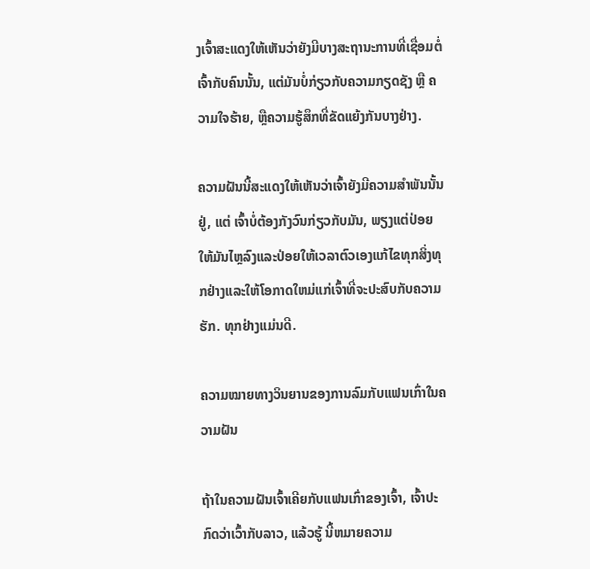ງເຈົ້າສະແດງໃຫ້ເຫັນວ່າຍັງມີບາງສະຖານະການທີ່ເຊື່ອມຕໍ່ເຈົ້າກັບຄົນນັ້ນ, ແຕ່ມັນບໍ່ກ່ຽວກັບຄວາມກຽດຊັງ ຫຼື ຄວາມໃຈຮ້າຍ, ຫຼືຄວາມຮູ້ສຶກທີ່ຂັດແຍ້ງກັນບາງຢ່າງ.

ຄວາມຝັນນີ້ສະແດງໃຫ້ເຫັນວ່າເຈົ້າຍັງມີຄວາມສຳພັນນັ້ນຢູ່, ແຕ່ ເຈົ້າບໍ່ຕ້ອງກັງວົນກ່ຽວກັບມັນ, ພຽງແຕ່ປ່ອຍໃຫ້ມັນໄຫຼລົງແລະປ່ອຍໃຫ້ເວລາຕົວເອງແກ້ໄຂທຸກສິ່ງທຸກຢ່າງແລະໃຫ້ໂອກາດໃຫມ່ແກ່ເຈົ້າທີ່ຈະປະສົບກັບຄວາມຮັກ. ທຸກຢ່າງແມ່ນດີ.

ຄວາມໝາຍທາງວິນຍານຂອງການລົມກັບແຟນເກົ່າໃນຄວາມຝັນ

ຖ້າໃນຄວາມຝັນເຈົ້າເຄີຍກັບແຟນເກົ່າຂອງເຈົ້າ, ເຈົ້າປະກົດວ່າເວົ້າກັບລາວ, ແລ້ວຮູ້ ນີ້ຫມາຍຄວາມ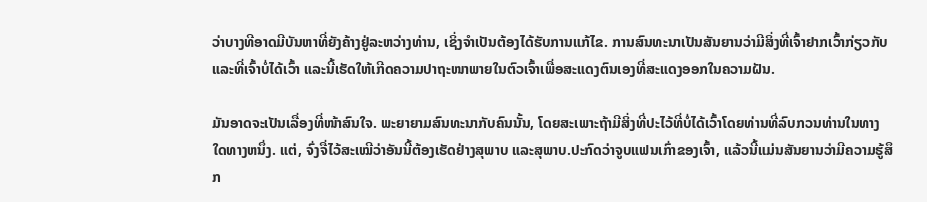ວ່າບາງທີອາດມີບັນຫາທີ່ຍັງຄ້າງຢູ່ລະຫວ່າງທ່ານ, ເຊິ່ງຈໍາເປັນຕ້ອງໄດ້ຮັບການແກ້ໄຂ. ການສົນທະນາເປັນສັນຍານວ່າມີສິ່ງທີ່ເຈົ້າຢາກເວົ້າກ່ຽວກັບ ແລະທີ່ເຈົ້າບໍ່ໄດ້ເວົ້າ ແລະນີ້ເຮັດໃຫ້ເກີດຄວາມປາຖະໜາພາຍໃນຕົວເຈົ້າເພື່ອສະແດງຕົນເອງທີ່ສະແດງອອກໃນຄວາມຝັນ.

ມັນອາດຈະເປັນເລື່ອງທີ່ໜ້າສົນໃຈ. ພະຍາຍາມສົນທະນາກັບຄົນນັ້ນ, ໂດຍສະເພາະຖ້າມີສິ່ງທີ່ປະໄວ້ທີ່ບໍ່ໄດ້ເວົ້າໂດຍທ່ານທີ່ລົບກວນທ່ານໃນທາງໃດທາງຫນຶ່ງ. ແຕ່, ຈົ່ງຈື່ໄວ້ສະເໝີວ່າອັນນີ້ຕ້ອງເຮັດຢ່າງສຸພາບ ແລະສຸພາບ.ປະກົດວ່າຈູບແຟນເກົ່າຂອງເຈົ້າ, ແລ້ວນີ້ແມ່ນສັນຍານວ່າມີຄວາມຮູ້ສຶກ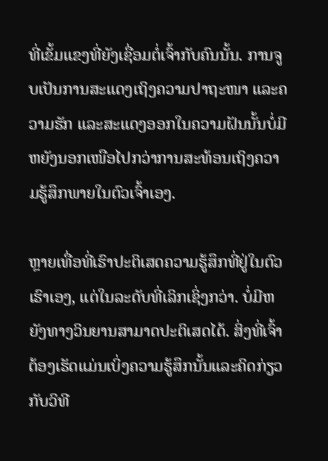ທີ່ເຂັ້ມແຂງທີ່ຍັງເຊື່ອມຕໍ່ເຈົ້າກັບຄົນນັ້ນ. ການຈູບເປັນການສະແດງເຖິງຄວາມປາຖະໜາ ແລະຄວາມຮັກ ແລະສະແດງອອກໃນຄວາມຝັນນັ້ນບໍ່ມີຫຍັງນອກເໜືອໄປກວ່າການສະທ້ອນເຖິງຄວາມຮູ້ສຶກພາຍໃນຕົວເຈົ້າເອງ.

ຫຼາຍເທື່ອທີ່ເຮົາປະຕິເສດຄວາມຮູ້ສຶກທີ່ຢູ່ໃນຕົວເຮົາເອງ, ແຕ່ໃນລະດັບທີ່ເລິກເຊິ່ງກວ່າ. ບໍ່ມີຫຍັງທາງວິນຍານສາມາດປະຕິເສດໄດ້. ສິ່ງທີ່ເຈົ້າຕ້ອງເຮັດແມ່ນເບິ່ງຄວາມຮູ້ສຶກນັ້ນແລະຄິດກ່ຽວກັບວິທີ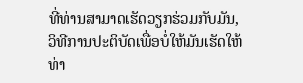ທີ່ທ່ານສາມາດເຮັດວຽກຮ່ວມກັບມັນ, ວິທີການປະຕິບັດເພື່ອບໍ່ໃຫ້ມັນເຮັດໃຫ້ທ່າ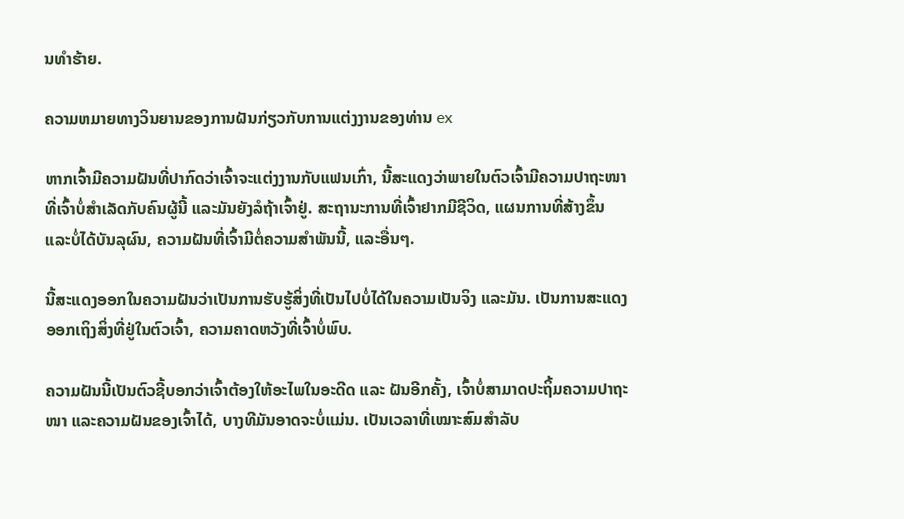ນທໍາຮ້າຍ.

ຄວາມຫມາຍທາງວິນຍານຂອງການຝັນກ່ຽວກັບການແຕ່ງງານຂອງທ່ານ ex

ຫາກເຈົ້າມີຄວາມຝັນທີ່ປາກົດວ່າເຈົ້າຈະແຕ່ງງານກັບແຟນເກົ່າ, ນີ້ສະແດງວ່າພາຍໃນຕົວເຈົ້າມີຄວາມປາຖະໜາທີ່ເຈົ້າບໍ່ສຳເລັດກັບຄົນຜູ້ນີ້ ແລະມັນຍັງລໍຖ້າເຈົ້າຢູ່. ສະຖານະການທີ່ເຈົ້າຢາກມີຊີວິດ, ແຜນການທີ່ສ້າງຂຶ້ນ ແລະບໍ່ໄດ້ບັນລຸຜົນ, ຄວາມຝັນທີ່ເຈົ້າມີຕໍ່ຄວາມສໍາພັນນີ້, ແລະອື່ນໆ.

ນີ້ສະແດງອອກໃນຄວາມຝັນວ່າເປັນການຮັບຮູ້ສິ່ງທີ່ເປັນໄປບໍ່ໄດ້ໃນຄວາມເປັນຈິງ ແລະມັນ. ເປັນການສະແດງອອກເຖິງສິ່ງທີ່ຢູ່ໃນຕົວເຈົ້າ, ຄວາມຄາດຫວັງທີ່ເຈົ້າບໍ່ພົບ.

ຄວາມຝັນນີ້ເປັນຕົວຊີ້ບອກວ່າເຈົ້າຕ້ອງໃຫ້ອະໄພໃນອະດີດ ແລະ ຝັນອີກຄັ້ງ, ເຈົ້າບໍ່ສາມາດປະຖິ້ມຄວາມປາຖະໜາ ແລະຄວາມຝັນຂອງເຈົ້າໄດ້, ບາງທີມັນອາດຈະບໍ່ແມ່ນ. ເປັນເວລາທີ່ເໝາະສົມສຳລັບ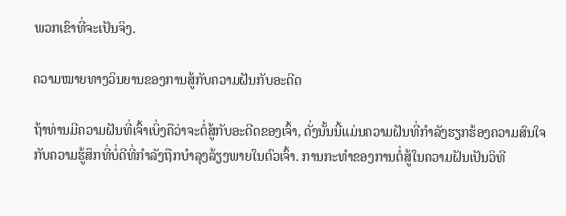ພວກເຂົາທີ່ຈະເປັນຈິງ.

ຄວາມໝາຍທາງວິນຍານຂອງການສູ້ກັບຄວາມຝັນກັບອະດີດ

ຖ້າທ່ານມີຄວາມຝັນທີ່ເຈົ້າເບິ່ງຄືວ່າຈະຕໍ່ສູ້ກັບອະດີດຂອງເຈົ້າ, ດັ່ງນັ້ນນີ້ແມ່ນຄວາມຝັນທີ່ກໍາລັງຮຽກຮ້ອງຄວາມສົນໃຈກັບຄວາມຮູ້ສຶກທີ່ບໍ່ດີທີ່ກໍາລັງຖືກບໍາລຸງລ້ຽງພາຍໃນຕົວເຈົ້າ. ການກະທໍາຂອງການຕໍ່ສູ້ໃນຄວາມຝັນເປັນວິທີ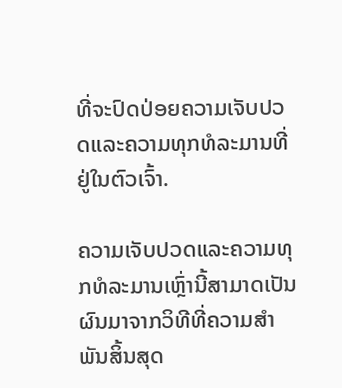ທີ່ຈະປົດປ່ອຍຄວາມເຈັບປວດແລະຄວາມທຸກທໍລະມານທີ່ຢູ່ໃນຕົວເຈົ້າ.

ຄວາມເຈັບປວດແລະຄວາມທຸກທໍລະມານເຫຼົ່ານີ້ສາມາດເປັນຜົນມາຈາກວິທີທີ່ຄວາມສໍາພັນສິ້ນສຸດ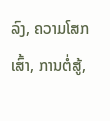ລົງ, ຄວາມໂສກເສົ້າ, ການຕໍ່ສູ້,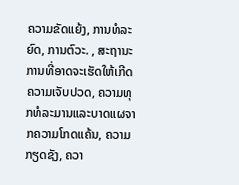ຄວາມຂັດແຍ້ງ, ການທໍລະຍົດ, ການຕົວະ. , ສະຖານະການທີ່ອາດຈະເຮັດໃຫ້ເກີດຄວາມເຈັບປວດ, ຄວາມທຸກທໍລະມານແລະບາດແຜຈາກຄວາມໂກດແຄ້ນ, ຄວາມກຽດຊັງ, ຄວາ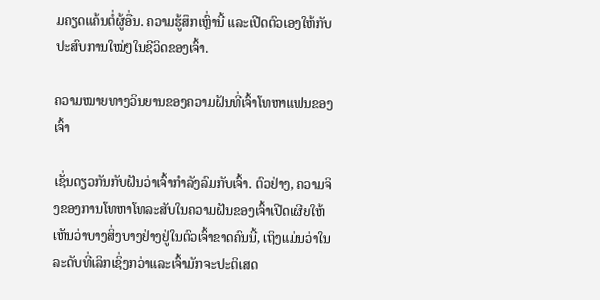ມຄຽດແຄ້ນຕໍ່ຜູ້ອື່ນ. ຄວາມຮູ້ສຶກເຫຼົ່ານີ້ ແລະເປີດຕົວເອງໃຫ້ກັບປະສົບການໃໝ່ໆໃນຊີວິດຂອງເຈົ້າ.

ຄວາມໝາຍທາງວິນຍານຂອງຄວາມຝັນທີ່ເຈົ້າໂທຫາແຟນຂອງເຈົ້າ

ເຊັ່ນດຽວກັນກັບຝັນວ່າເຈົ້າກຳລັງລົມກັບເຈົ້າ. ຕົວຢ່າງ, ຄວາມຈິງຂອງການໂທຫາໂທລະສັບໃນຄວາມຝັນຂອງເຈົ້າເປີດເຜີຍໃຫ້ເຫັນວ່າບາງສິ່ງບາງຢ່າງຢູ່ໃນຕົວເຈົ້າຂາດຄົນນີ້, ເຖິງແມ່ນວ່າໃນລະດັບທີ່ເລິກເຊິ່ງກວ່າແລະເຈົ້າມັກຈະປະຕິເສດ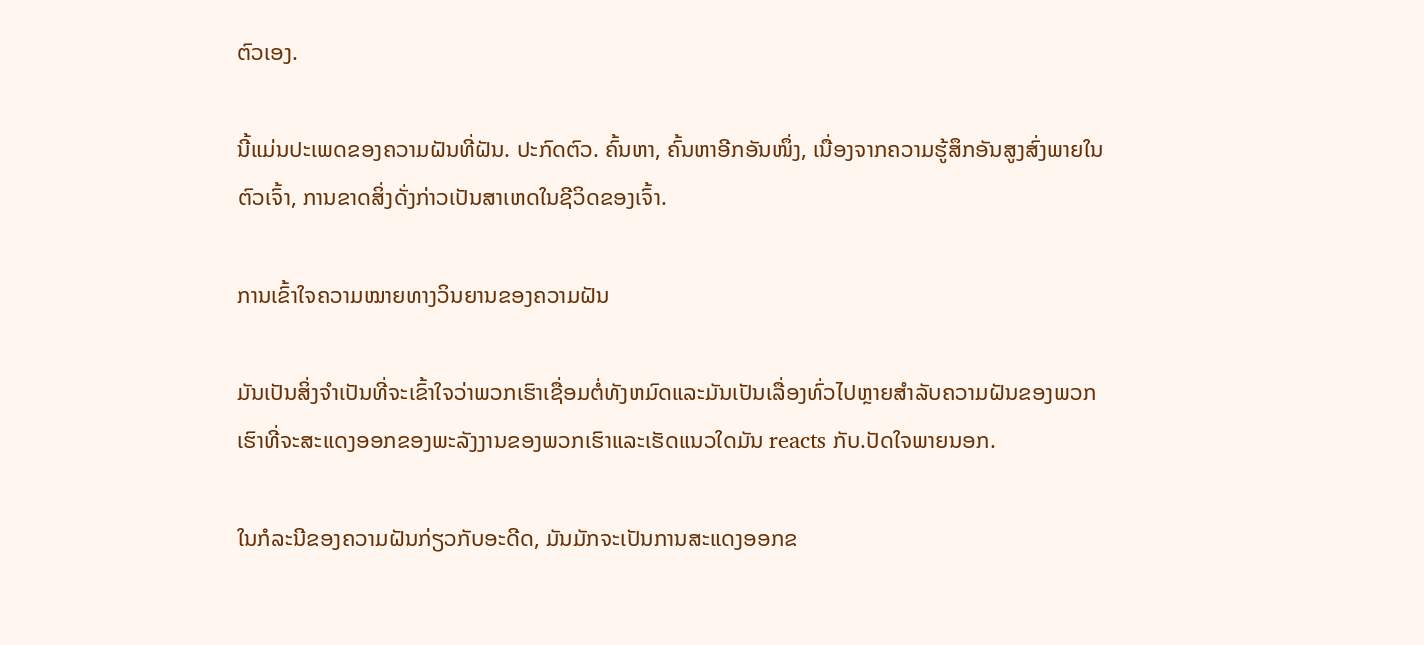ຕົວເອງ.

ນີ້ແມ່ນປະເພດຂອງຄວາມຝັນທີ່ຝັນ. ປະກົດຕົວ. ຄົ້ນຫາ, ຄົ້ນຫາອີກອັນໜຶ່ງ, ເນື່ອງຈາກຄວາມຮູ້ສຶກອັນສູງສົ່ງພາຍໃນຕົວເຈົ້າ, ການຂາດສິ່ງດັ່ງກ່າວເປັນສາເຫດໃນຊີວິດຂອງເຈົ້າ.

ການເຂົ້າໃຈຄວາມໝາຍທາງວິນຍານຂອງຄວາມຝັນ

ມັນເປັນສິ່ງຈໍາເປັນທີ່ຈະເຂົ້າໃຈວ່າພວກເຮົາເຊື່ອມຕໍ່ທັງຫມົດແລະມັນເປັນເລື່ອງທົ່ວໄປຫຼາຍສໍາລັບຄວາມຝັນຂອງພວກເຮົາທີ່ຈະສະແດງອອກຂອງພະລັງງານຂອງພວກເຮົາແລະເຮັດແນວໃດມັນ reacts ກັບ.ປັດໃຈພາຍນອກ.

ໃນກໍລະນີຂອງຄວາມຝັນກ່ຽວກັບອະດີດ, ມັນມັກຈະເປັນການສະແດງອອກຂ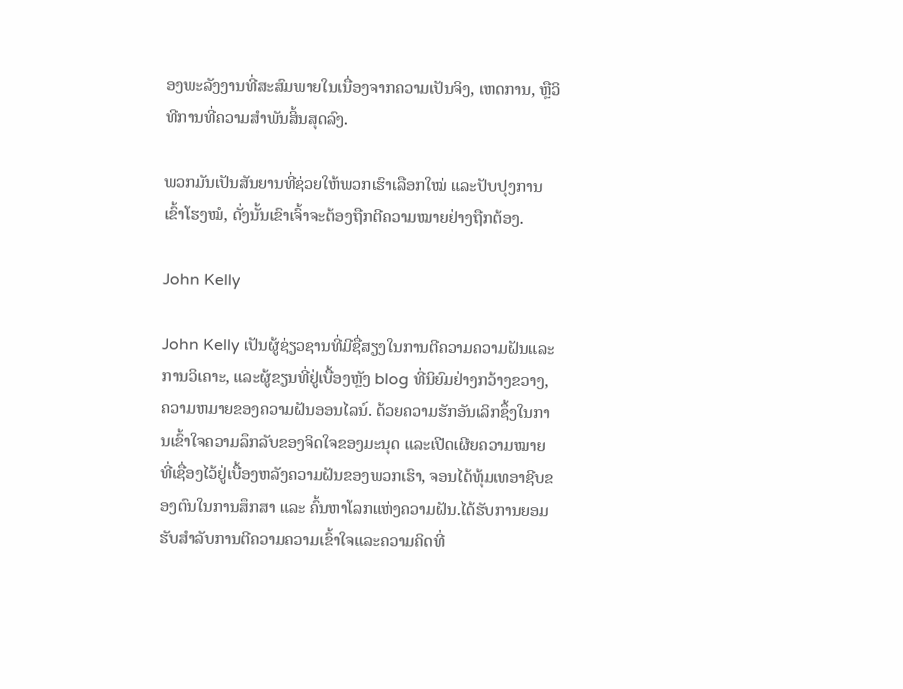ອງພະລັງງານທີ່ສະສົມພາຍໃນເນື່ອງຈາກຄວາມເປັນຈິງ, ເຫດການ, ຫຼືວິທີການທີ່ຄວາມສໍາພັນສິ້ນສຸດລົງ.

ພວກມັນເປັນສັນຍານທີ່ຊ່ວຍໃຫ້ພວກເຮົາເລືອກໃໝ່ ແລະປັບປຸງການເຂົ້າໂຮງໝໍ, ດັ່ງນັ້ນເຂົາເຈົ້າຈະຕ້ອງຖືກຕີຄວາມໝາຍຢ່າງຖືກຕ້ອງ.

John Kelly

John Kelly ເປັນຜູ້ຊ່ຽວຊານທີ່ມີຊື່ສຽງໃນການຕີຄວາມຄວາມຝັນແລະການວິເຄາະ, ແລະຜູ້ຂຽນທີ່ຢູ່ເບື້ອງຫຼັງ blog ທີ່ນິຍົມຢ່າງກວ້າງຂວາງ, ຄວາມຫມາຍຂອງຄວາມຝັນອອນໄລນ໌. ດ້ວຍຄວາມຮັກອັນເລິກຊຶ້ງໃນການເຂົ້າໃຈຄວາມລຶກລັບຂອງຈິດໃຈຂອງມະນຸດ ແລະເປີດເຜີຍຄວາມໝາຍທີ່ເຊື່ອງໄວ້ຢູ່ເບື້ອງຫລັງຄວາມຝັນຂອງພວກເຮົາ, ຈອນໄດ້ທຸ້ມເທອາຊີບຂອງຕົນໃນການສຶກສາ ແລະ ຄົ້ນຫາໂລກແຫ່ງຄວາມຝັນ.ໄດ້ຮັບການຍອມຮັບສໍາລັບການຕີຄວາມຄວາມເຂົ້າໃຈແລະຄວາມຄິດທີ່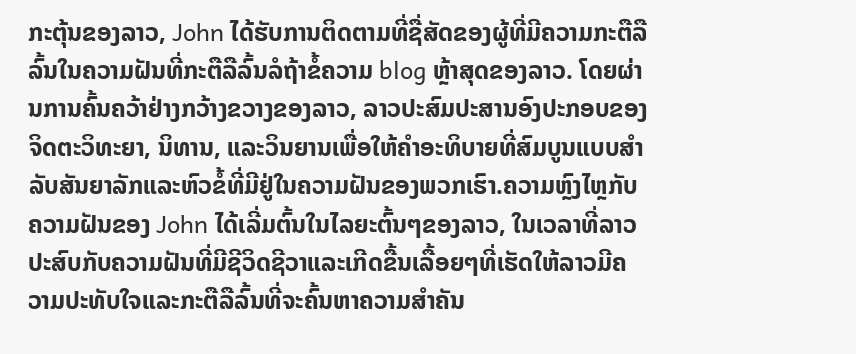ກະຕຸ້ນຂອງລາວ, John ໄດ້ຮັບການຕິດຕາມທີ່ຊື່ສັດຂອງຜູ້ທີ່ມີຄວາມກະຕືລືລົ້ນໃນຄວາມຝັນທີ່ກະຕືລືລົ້ນລໍຖ້າຂໍ້ຄວາມ blog ຫຼ້າສຸດຂອງລາວ. ໂດຍຜ່ານການຄົ້ນຄວ້າຢ່າງກວ້າງຂວາງຂອງລາວ, ລາວປະສົມປະສານອົງປະກອບຂອງຈິດຕະວິທະຍາ, ນິທານ, ແລະວິນຍານເພື່ອໃຫ້ຄໍາອະທິບາຍທີ່ສົມບູນແບບສໍາລັບສັນຍາລັກແລະຫົວຂໍ້ທີ່ມີຢູ່ໃນຄວາມຝັນຂອງພວກເຮົາ.ຄວາມຫຼົງໄຫຼກັບຄວາມຝັນຂອງ John ໄດ້ເລີ່ມຕົ້ນໃນໄລຍະຕົ້ນໆຂອງລາວ, ໃນເວລາທີ່ລາວປະສົບກັບຄວາມຝັນທີ່ມີຊີວິດຊີວາແລະເກີດຂື້ນເລື້ອຍໆທີ່ເຮັດໃຫ້ລາວມີຄວາມປະທັບໃຈແລະກະຕືລືລົ້ນທີ່ຈະຄົ້ນຫາຄວາມສໍາຄັນ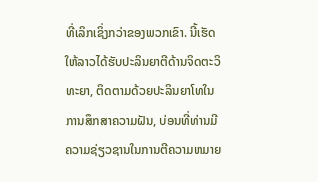ທີ່ເລິກເຊິ່ງກວ່າຂອງພວກເຂົາ. ນີ້ເຮັດໃຫ້ລາວໄດ້ຮັບປະລິນຍາຕີດ້ານຈິດຕະວິທະຍາ, ຕິດຕາມດ້ວຍປະລິນຍາໂທໃນການສຶກສາຄວາມຝັນ, ບ່ອນທີ່ທ່ານມີຄວາມຊ່ຽວຊານໃນການຕີຄວາມຫມາຍ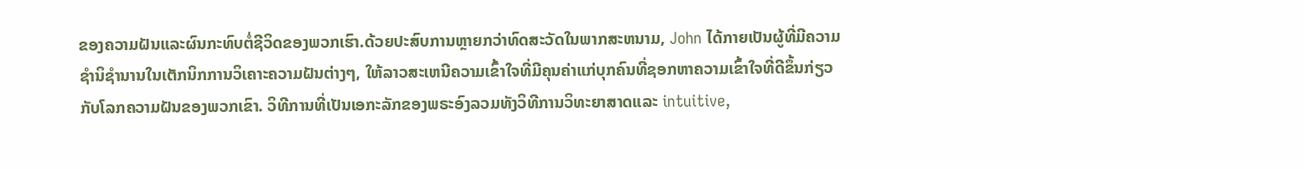ຂອງຄວາມຝັນແລະຜົນກະທົບຕໍ່ຊີວິດຂອງພວກເຮົາ.ດ້ວຍປະສົບການຫຼາຍກວ່າທົດສະວັດໃນພາກສະຫນາມ, John ໄດ້ກາຍເປັນຜູ້ທີ່ມີຄວາມຊໍານິຊໍານານໃນເຕັກນິກການວິເຄາະຄວາມຝັນຕ່າງໆ, ໃຫ້ລາວສະເຫນີຄວາມເຂົ້າໃຈທີ່ມີຄຸນຄ່າແກ່ບຸກຄົນທີ່ຊອກຫາຄວາມເຂົ້າໃຈທີ່ດີຂຶ້ນກ່ຽວກັບໂລກຄວາມຝັນຂອງພວກເຂົາ. ວິທີການທີ່ເປັນເອກະລັກຂອງພຣະອົງລວມທັງວິທີການວິທະຍາສາດແລະ intuitive,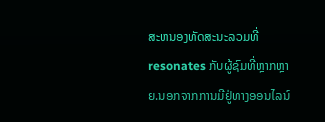ສະຫນອງທັດສະນະລວມທີ່resonates ກັບຜູ້ຊົມທີ່ຫຼາກຫຼາຍ.ນອກຈາກການມີຢູ່ທາງອອນໄລນ໌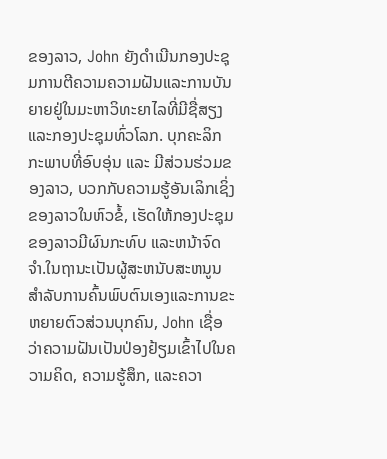ຂອງລາວ, John ຍັງດໍາເນີນກອງປະຊຸມການຕີຄວາມຄວາມຝັນແລະການບັນຍາຍຢູ່ໃນມະຫາວິທະຍາໄລທີ່ມີຊື່ສຽງແລະກອງປະຊຸມທົ່ວໂລກ. ບຸກຄະລິກກະພາບທີ່ອົບອຸ່ນ ແລະ ມີສ່ວນຮ່ວມຂອງລາວ, ບວກກັບຄວາມຮູ້ອັນເລິກເຊິ່ງຂອງລາວໃນຫົວຂໍ້, ເຮັດໃຫ້ກອງປະຊຸມຂອງລາວມີຜົນກະທົບ ແລະຫນ້າຈົດຈໍາ.ໃນຖານະເປັນຜູ້ສະຫນັບສະຫນູນສໍາລັບການຄົ້ນພົບຕົນເອງແລະການຂະຫຍາຍຕົວສ່ວນບຸກຄົນ, John ເຊື່ອວ່າຄວາມຝັນເປັນປ່ອງຢ້ຽມເຂົ້າໄປໃນຄວາມຄິດ, ຄວາມຮູ້ສຶກ, ແລະຄວາ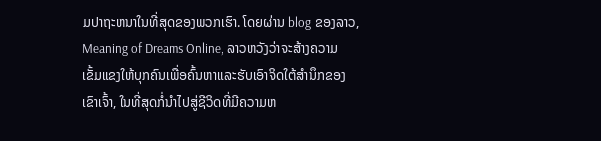ມປາຖະຫນາໃນທີ່ສຸດຂອງພວກເຮົາ. ໂດຍຜ່ານ blog ຂອງລາວ, Meaning of Dreams Online, ລາວຫວັງວ່າຈະສ້າງຄວາມເຂັ້ມແຂງໃຫ້ບຸກຄົນເພື່ອຄົ້ນຫາແລະຮັບເອົາຈິດໃຕ້ສໍານຶກຂອງເຂົາເຈົ້າ, ໃນທີ່ສຸດກໍ່ນໍາໄປສູ່ຊີວິດທີ່ມີຄວາມຫ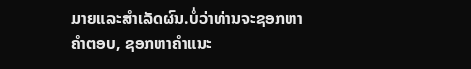ມາຍແລະສໍາເລັດຜົນ.ບໍ່ວ່າທ່ານຈະຊອກຫາຄໍາຕອບ, ຊອກຫາຄໍາແນະ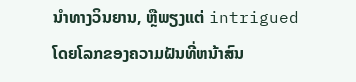ນໍາທາງວິນຍານ, ຫຼືພຽງແຕ່ intrigued ໂດຍໂລກຂອງຄວາມຝັນທີ່ຫນ້າສົນ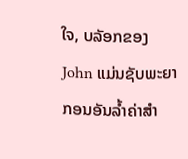ໃຈ, ບລັອກຂອງ John ແມ່ນຊັບພະຍາກອນອັນລ້ຳຄ່າສໍາ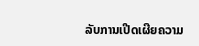ລັບການເປີດເຜີຍຄວາມ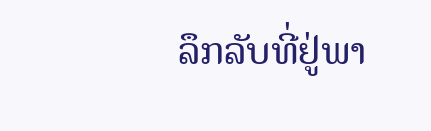ລຶກລັບທີ່ຢູ່ພາ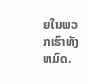ຍໃນພວກເຮົາທັງຫມົດ.